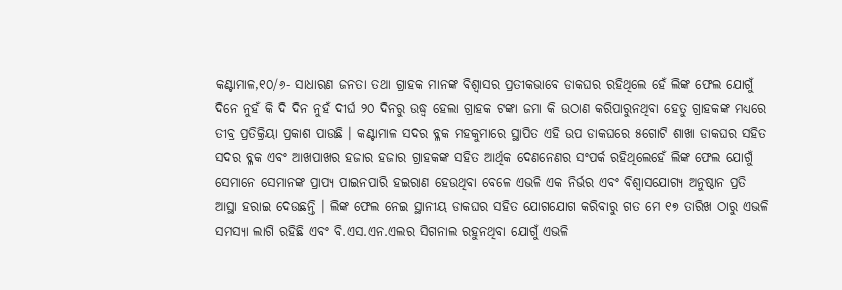କଣ୍ଟାମାଳ,୧୦/୬- ସାଧାରଣ ଜନତା ତଥା ଗ୍ରାହକ ମାନଙ୍କ ବିଶ୍ୱାସର ପ୍ରତୀକଭାବେ ଡାକଘର ରହିଥିଲେ ହେଁ ଲିଙ୍କ ଫେଲ ଯୋଗୁଁ ଦିନେ ନୁହଁ କି ଦି ଦିନ ନୁହଁ ଦୀର୍ଘ ୨୦ ଦିନରୁ ଉଦ୍ଧ୍ୱ ହେଲା ଗ୍ରାହକ ଟଙ୍କା ଜମା କି ଉଠାଣ କରିପାରୁନଥିବା ହେତୁ ଗ୍ରାହକଙ୍କ ମଧ୍ୟରେ ତୀବ୍ର ପ୍ରତିକ୍ରିୟା ପ୍ରକାଶ ପାଉଛି । କଣ୍ଟାମାଳ ସଦର ବ୍ଳକ ମହକୁମାରେ ସ୍ଥାପିତ ଏହି ଉପ ଡାକଘରେ ୫ଗୋଟି ଶାଖା ଡାକଘର ସହିତ ସଦର ବ୍ଳକ ଏବଂ ଆଖପାଖର ହଜାର ହଜାର ଗ୍ରାହକଙ୍କ ସହିତ ଆର୍ଥିକ ଦେଣନେଣର ସଂପର୍କ ରହିଥିଲେହେଁ ଲିଙ୍କ ଫେଲ ଯୋଗୁଁ ସେମାନେ ସେମାନଙ୍କ ପ୍ରାପ୍ୟ ପାଇନପାରି ହଇରାଣ ହେଉଥିବା ବେଳେ ଏଭଳି ଏକ ନିର୍ଭର ଏବଂ ବିଶ୍ୱାସଯୋଗ୍ୟ ଅନୁଷ୍ଠାନ ପ୍ରତି ଆସ୍ଥା ହରାଇ ଦେଉଛନ୍ତି । ଲିଙ୍କ ଫେଲ ନେଇ ସ୍ଥାନୀୟ ଡାକଘର ସହିତ ଯୋଗଯୋଗ କରିବାରୁ ଗତ ମେ ୧୭ ତାରିଖ ଠାରୁ ଏଭଳି ସମସ୍ୟା ଲାଗି ରହିଛି ଏବଂ ବି.ଏସ.ଏନ.ଏଲର ସିଗନାଲ ରହୁନଥିବା ଯୋଗୁଁ ଏଭଳି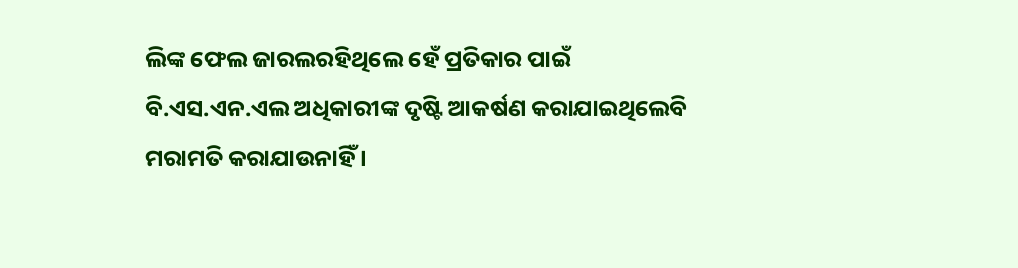ଲିଙ୍କ ଫେଲ ଜାରଲରହିଥିଲେ ହେଁ ପ୍ରତିକାର ପାଇଁ ବି.ଏସ.ଏନ.ଏଲ ଅଧିକାରୀଙ୍କ ଦୃଷ୍ଟି ଆକର୍ଷଣ କରାଯାଇଥିଲେବି ମରାମତି କରାଯାଉନାହିଁ ।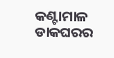କଣ୍ଟାମାଳ ଡାକଘରର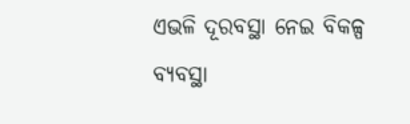ଏଭଳି ଦୂରବସ୍ଥା ନେଇ ବିକଳ୍ପ ବ୍ୟବସ୍ଥା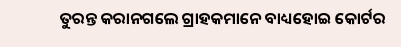ତୁରନ୍ତ କରାନଗଲେ ଗ୍ରାହକମାନେ ବାଧ୍ୟହୋଇ କୋର୍ଟର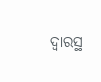ଦ୍ୱାରସ୍ଥ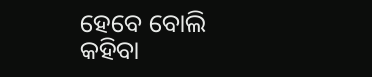ହେବେ ବୋଲି କହିବା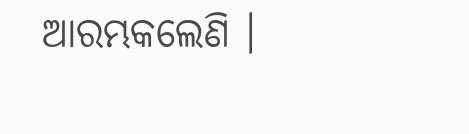ଆରମ୍ଭକଲେଣି ।